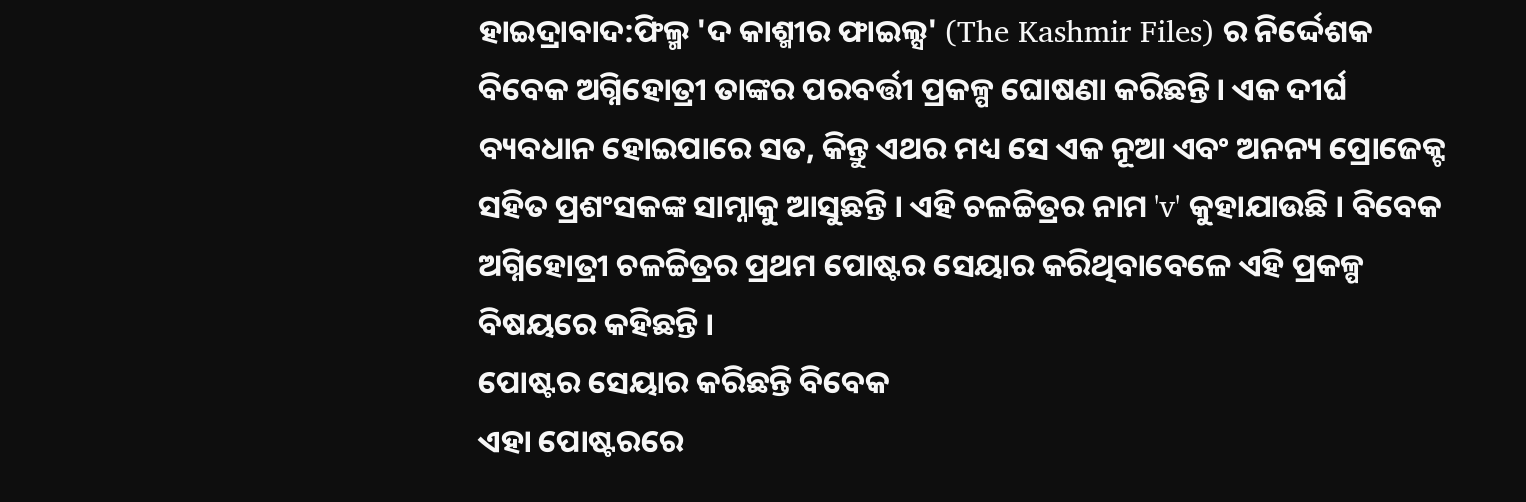ହାଇଦ୍ରାବାଦ:ଫିଲ୍ମ 'ଦ କାଶ୍ମୀର ଫାଇଲ୍ସ' (The Kashmir Files) ର ନିର୍ଦ୍ଦେଶକ ବିବେକ ଅଗ୍ନିହୋତ୍ରୀ ତାଙ୍କର ପରବର୍ତ୍ତୀ ପ୍ରକଳ୍ପ ଘୋଷଣା କରିଛନ୍ତି। ଏକ ଦୀର୍ଘ ବ୍ୟବଧାନ ହୋଇପାରେ ସତ, କିନ୍ତୁ ଏଥର ମଧ୍ୟ ସେ ଏକ ନୂଆ ଏବଂ ଅନନ୍ୟ ପ୍ରୋଜେକ୍ଟ ସହିତ ପ୍ରଶଂସକଙ୍କ ସାମ୍ନାକୁ ଆସୁଛନ୍ତି । ଏହି ଚଳଚ୍ଚିତ୍ରର ନାମ 'v' କୁହାଯାଉଛି । ବିବେକ ଅଗ୍ନିହୋତ୍ରୀ ଚଳଚ୍ଚିତ୍ରର ପ୍ରଥମ ପୋଷ୍ଟର ସେୟାର କରିଥିବାବେଳେ ଏହି ପ୍ରକଳ୍ପ ବିଷୟରେ କହିଛନ୍ତି ।
ପୋଷ୍ଟର ସେୟାର କରିଛନ୍ତି ବିବେକ
ଏହା ପୋଷ୍ଟରରେ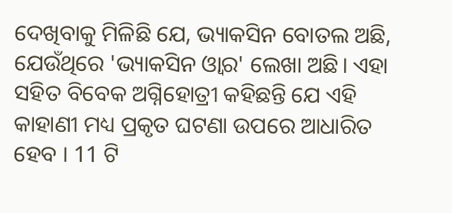ଦେଖିବାକୁ ମିଳିଛି ଯେ, ଭ୍ୟାକସିନ ବୋତଲ ଅଛି, ଯେଉଁଥିରେ 'ଭ୍ୟାକସିନ ଓ୍ବାର' ଲେଖା ଅଛି। ଏହା ସହିତ ବିବେକ ଅଗ୍ନିହୋତ୍ରୀ କହିଛନ୍ତି ଯେ ଏହି କାହାଣୀ ମଧ୍ୟ ପ୍ରକୃତ ଘଟଣା ଉପରେ ଆଧାରିତ ହେବ । 11 ଟି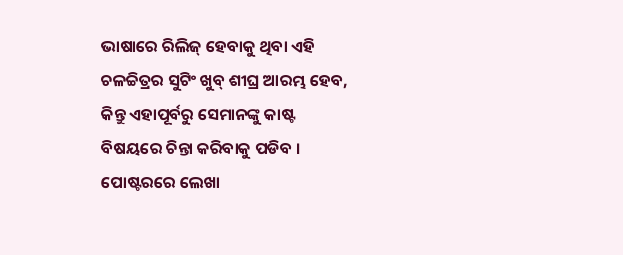ଭାଷାରେ ରିଲିଜ୍ ହେବାକୁ ଥିବା ଏହି ଚଳଚ୍ଚିତ୍ରର ସୁଟିଂ ଖୁବ୍ ଶୀଘ୍ର ଆରମ୍ଭ ହେବ, କିନ୍ତୁ ଏହାପୂର୍ବରୁ ସେମାନଙ୍କୁ କାଷ୍ଟ ବିଷୟରେ ଚିନ୍ତା କରିବାକୁ ପଡିବ । ପୋଷ୍ଟରରେ ଲେଖା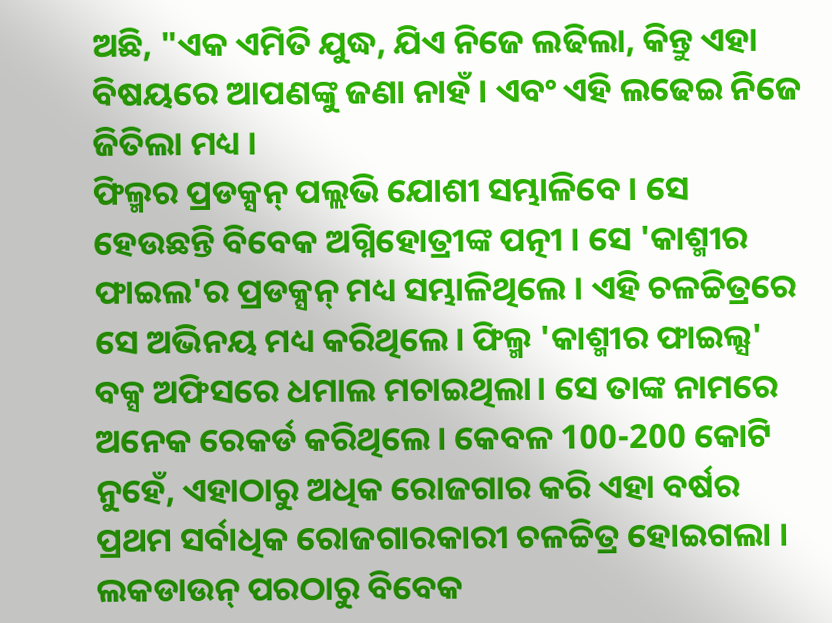ଅଛି, "ଏକ ଏମିତି ଯୁଦ୍ଧ, ଯିଏ ନିଜେ ଲଢିଲା, କିନ୍ତୁ ଏହା ବିଷୟରେ ଆପଣଙ୍କୁ ଜଣା ନାହଁ । ଏବଂ ଏହି ଲଢେଇ ନିଜେ ଜିତିଲା ମଧ୍ୟ ।
ଫିଲ୍ମର ପ୍ରଡକ୍ସନ୍ ପଲ୍ଲଭି ଯୋଶୀ ସମ୍ଭାଳିବେ । ସେ ହେଉଛନ୍ତି ବିବେକ ଅଗ୍ନିହୋତ୍ରୀଙ୍କ ପତ୍ନୀ । ସେ 'କାଶ୍ମୀର ଫାଇଲ'ର ପ୍ରଡକ୍ସନ୍ ମଧ୍ୟ ସମ୍ଭାଳିଥିଲେ । ଏହି ଚଳଚ୍ଚିତ୍ରରେ ସେ ଅଭିନୟ ମଧ୍ୟ କରିଥିଲେ। ଫିଲ୍ମ 'କାଶ୍ମୀର ଫାଇଲ୍ସ' ବକ୍ସ ଅଫିସରେ ଧମାଲ ମଚାଇଥିଲା। ସେ ତାଙ୍କ ନାମରେ ଅନେକ ରେକର୍ଡ କରିଥିଲେ। କେବଳ 100-200 କୋଟି ନୁହେଁ, ଏହାଠାରୁ ଅଧିକ ରୋଜଗାର କରି ଏହା ବର୍ଷର ପ୍ରଥମ ସର୍ବାଧିକ ରୋଜଗାରକାରୀ ଚଳଚ୍ଚିତ୍ର ହୋଇଗଲା । ଲକଡାଉନ୍ ପରଠାରୁ ବିବେକ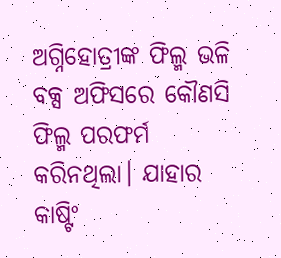ଅଗ୍ନିହୋତ୍ରୀଙ୍କ ଫିଲ୍ମ ଭଳି ବକ୍ସ ଅଫିସରେ କୌଣସି ଫିଲ୍ମ ପରଫର୍ମ କରିନଥିଲା। ଯାହାର କାଷ୍ଟିଂ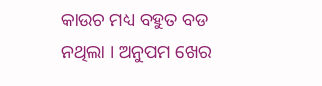କାଉଚ ମଧ୍ୟ ବହୁତ ବଡ ନଥିଲା । ଅନୁପମ ଖେର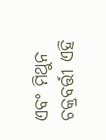ଏବଂ ମିଥୁନ ଚକ୍ରବର୍ତ୍ତୀ ଏହି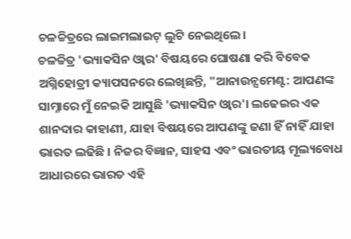ଚଳଚ୍ଚିତ୍ରରେ ଲାଇମଲାଇଟ୍ ଲୁଟି ନେଇଥିଲେ।
ଚଳଚ୍ଚିତ୍ର 'ଭ୍ୟାକସିନ ଓ୍ବାର' ବିଷୟରେ ଘୋଷଣା କରି ବିବେକ ଅଗ୍ନିହୋତ୍ରୀ କ୍ୟାପସନରେ ଲେଖିଛନ୍ତି, "ଆନାଉନ୍ସମେଣ୍ଟ: ଆପଣଙ୍କ ସାମ୍ନାରେ ମୁଁ ନେଇକି ଆସୁଛି 'ଭ୍ୟାକସିନ ଓ୍ବାର'। ଲଢେଇର ଏକ ଶାନଦାର କାହାଣୀ, ଯାହା ବିଷୟରେ ଆପଣଙ୍କୁ ଜଣା ହିଁ ନାହିଁ ଯାହା ଭାରତ ଲଢିଛି । ନିଜର ବିଜ୍ଞାନ, ସାହସ ଏବଂ ଭାରତୀୟ ମୂଲ୍ୟବୋଧ ଆଧାରରେ ଭାରତ ଏହି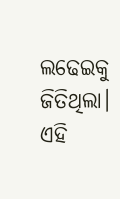ଲଢେଇକୁ ଜିତିଥିଲା। ଏହି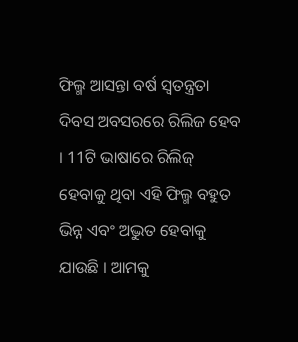ଫିଲ୍ମ ଆସନ୍ତା ବର୍ଷ ସ୍ବତନ୍ତ୍ରତା ଦିବସ ଅବସରରେ ରିଲିଜ ହେବ । 11ଟି ଭାଷାରେ ରିଲିଜ୍ ହେବାକୁ ଥିବା ଏହି ଫିଲ୍ମ ବହୁତ ଭିନ୍ନ ଏବଂ ଅଦ୍ଭୁତ ହେବାକୁ ଯାଉଛି । ଆମକୁ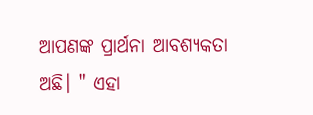ଆପଣଙ୍କ ପ୍ରାର୍ଥନା ଆବଶ୍ୟକତା ଅଛି। " ଏହା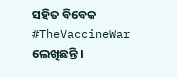ସହିତ ବିବେକ #TheVaccineWar ଲେଖିଛନ୍ତି ।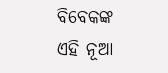ବିବେକଙ୍କ ଏହି ନୂଆ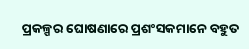ପ୍ରକଳ୍ପର ଘୋଷଣାରେ ପ୍ରଶଂସକମାନେ ବହୁତ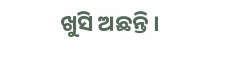ଖୁସି ଅଛନ୍ତି ।